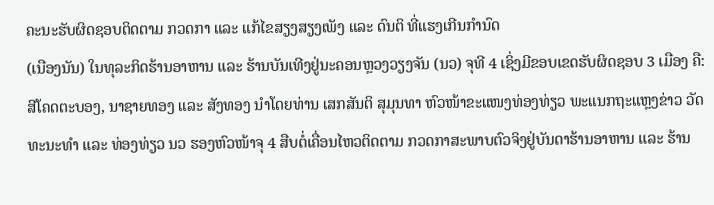ຄະນະຮັບຜິດຊອບຕິດຕາມ ກວດກາ ແລະ ແກ້ໄຂສຽງສຽງເພັງ ແລະ ດົນຕິ ທີ່ແຮງເກີນກໍານົດ
(ເນືອງນັນ) ໃນທຸລະກິດຮ້ານອາຫານ ແລະ ຮ້ານບັນເທີງຢູ່ນະຄອນຫຼວງວຽງຈັນ (ນວ) ຈຸທີ 4 ເຊິ່ງມີຂອບເຂດຮັບຜິດຊອບ 3 ເມືອງ ຄື: ສີໂຄດຕະບອງ, ນາຊາຍທອງ ແລະ ສັງທອງ ນໍາໂດຍທ່ານ ເສກສັນຕິ ສຸມຸນທາ ຫົວໜ້າຂະແໜງທ່ອງທ່ຽວ ພະແນກຖະແຫຼງຂ່າວ ວັດທະນະທໍາ ແລະ ທ່ອງທ່ຽວ ນວ ຮອງຫົວໜ້າຈຸ 4 ສືບຕໍ່ເຄື່ອນໄຫວຕິດຕາມ ກວດກາສະພາບຕົວຈິງຢູ່ບັນດາຮ້ານອາຫານ ແລະ ຮ້ານ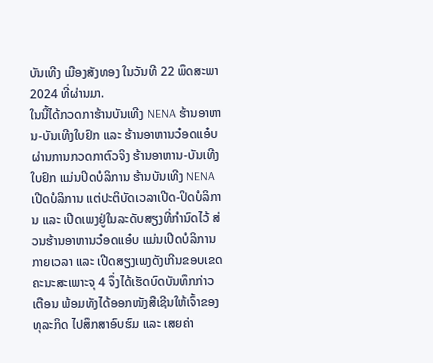ບັນເທີງ ເມືອງສັງທອງ ໃນວັນທີ 22 ພຶດສະພາ 2024 ທີ່ຜ່ານມາ.
ໃນນີ້ໄດ້ກວດກາຮ້ານບັນເທີງ NENA ຮ້ານອາຫານ-ບັນເທີງໃບຢົກ ແລະ ຮ້ານອາຫານວ໋ອດແອ໋ບ ຜ່ານການກວດກາຕົວຈິງ ຮ້ານອາຫານ-ບັນເທີງໃບຢົກ ແມ່ນປິດບໍລິການ ຮ້ານບັນເທີງ NENA ເປີດບໍລິການ ແຕ່ປະຕິບັດເວລາເປີດ-ປິດບໍລິການ ແລະ ເປີດເພງຢູ່ໃນລະດັບສຽງທີ່ກໍານົດໄວ້ ສ່ວນຮ້ານອາຫານວ໋ອດແອ໋ບ ແມ່ນເປີດບໍລິການກາຍເວລາ ແລະ ເປີດສຽງເພງດັງເກີນຂອບເຂດ ຄະນະສະເພາະຈຸ 4 ຈຶ່ງໄດ້ເຮັດບົດບັນທຶກກ່າວເຕືອນ ພ້ອມທັງໄດ້ອອກໜັງສືເຊີນໃຫ້ເຈົ້າຂອງທຸລະກິດ ໄປສຶກສາອົບຮົມ ແລະ ເສຍຄ່າ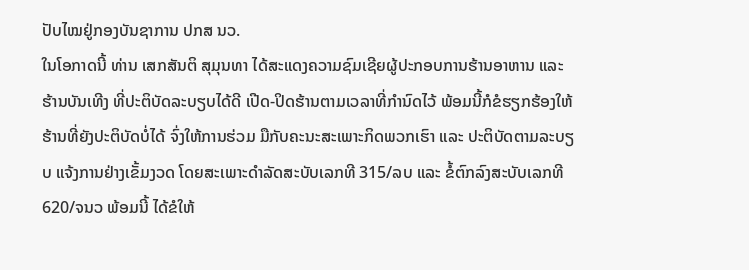ປັບໄໝຢູ່ກອງບັນຊາການ ປກສ ນວ.
ໃນໂອກາດນີ້ ທ່ານ ເສກສັນຕິ ສຸມຸນທາ ໄດ້ສະແດງຄວາມຊົມເຊີຍຜູ້ປະກອບການຮ້ານອາຫານ ແລະ ຮ້ານບັນເທີງ ທີ່ປະຕິບັດລະບຽບໄດ້ດີ ເປີດ-ປິດຮ້ານຕາມເວລາທີ່ກໍານົດໄວ້ ພ້ອມນີ້ກໍຂໍຮຽກຮ້ອງໃຫ້ຮ້ານທີ່ຍັງປະຕິບັດບໍ່ໄດ້ ຈົ່ງໃຫ້ການຮ່ວມ ມືກັບຄະນະສະເພາະກິດພວກເຮົາ ແລະ ປະຕິບັດຕາມລະບຽບ ແຈ້ງການຢ່າງເຂັ້ມງວດ ໂດຍສະເພາະດໍາລັດສະບັບເລກທີ 315/ລບ ແລະ ຂໍ້ຕົກລົງສະບັບເລກທີ 620/ຈນວ ພ້ອມນີ້ ໄດ້ຂໍໃຫ້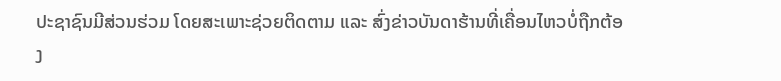ປະຊາຊົນມີສ່ວນຮ່ວມ ໂດຍສະເພາະຊ່ວຍຕິດຕາມ ແລະ ສົ່ງຂ່າວບັນດາຮ້ານທີ່ເຄື່ອນໄຫວບໍ່ຖືກຕ້ອງ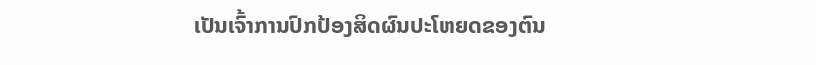ເປັນເຈົ້າການປົກປ້ອງສິດຜົນປະໂຫຍດຂອງຕົນ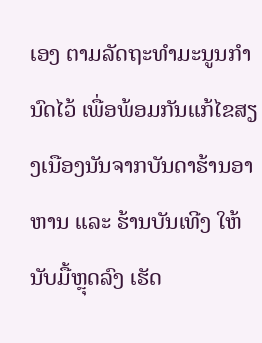ເອງ ຕາມລັດຖະທໍາມະນູນກໍານົດໄວ້ ເພື່ອພ້ອມກັນແກ້ໄຂສຽງເນືອງນັນຈາກບັນດາຮ້ານອາຫານ ແລະ ຮ້ານບັນເທີງ ໃຫ້ນັບມື້ຫຼຸດລົງ ເຮັດ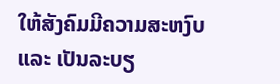ໃຫ້ສັງຄົມມີຄວາມສະຫງົບ ແລະ ເປັນລະບຽ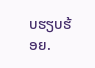ບຮຽບຮ້ອຍ.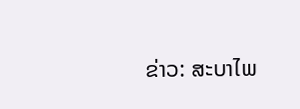ຂ່າວ: ສະບາໄພ